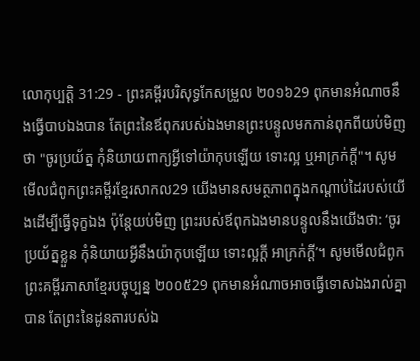លោកុប្បត្តិ 31:29 - ព្រះគម្ពីរបរិសុទ្ធកែសម្រួល ២០១៦29 ពុកមានអំណាចនឹងធ្វើបាបឯងបាន តែព្រះនៃឪពុករបស់ឯងមានព្រះបន្ទូលមកកាន់ពុកពីយប់មិញថា "ចូរប្រយ័ត្ន កុំនិយាយពាក្យអ្វីទៅយ៉ាកុបឡើយ ទោះល្អ ឬអាក្រក់ក្តី"។ សូមមើលជំពូកព្រះគម្ពីរខ្មែរសាកល29 យើងមានសមត្ថភាពក្នុងកណ្ដាប់ដៃរបស់យើងដើម្បីធ្វើទុក្ខឯង ប៉ុន្តែយប់មិញ ព្រះរបស់ឪពុកឯងមានបន្ទូលនឹងយើងថា: ‘ចូរប្រយ័ត្នខ្លួន កុំនិយាយអ្វីនឹងយ៉ាកុបឡើយ ទោះល្អក្ដី អាក្រក់ក្ដី’។ សូមមើលជំពូកព្រះគម្ពីរភាសាខ្មែរបច្ចុប្បន្ន ២០០៥29 ពុកមានអំណាចអាចធ្វើទោសឯងរាល់គ្នាបាន តែព្រះនៃដូនតារបស់ឯ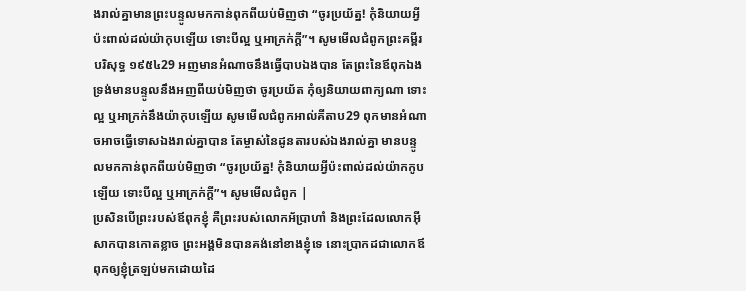ងរាល់គ្នាមានព្រះបន្ទូលមកកាន់ពុកពីយប់មិញថា “ចូរប្រយ័ត្ន! កុំនិយាយអ្វីប៉ះពាល់ដល់យ៉ាកុបឡើយ ទោះបីល្អ ឬអាក្រក់ក្ដី”។ សូមមើលជំពូកព្រះគម្ពីរបរិសុទ្ធ ១៩៥៤29 អញមានអំណាចនឹងធ្វើបាបឯងបាន តែព្រះនៃឪពុកឯង ទ្រង់មានបន្ទូលនឹងអញពីយប់មិញថា ចូរប្រយ័ត កុំឲ្យនិយាយពាក្យណា ទោះល្អ ឬអាក្រក់នឹងយ៉ាកុបឡើយ សូមមើលជំពូកអាល់គីតាប29 ពុកមានអំណាចអាចធ្វើទោសឯងរាល់គ្នាបាន តែម្ចាស់នៃដូនតារបស់ឯងរាល់គ្នា មានបន្ទូលមកកាន់ពុកពីយប់មិញថា “ចូរប្រយ័ត្ន! កុំនិយាយអ្វីប៉ះពាល់ដល់យ៉ាកកូបឡើយ ទោះបីល្អ ឬអាក្រក់ក្តី”។ សូមមើលជំពូក |
ប្រសិនបើព្រះរបស់ឪពុកខ្ញុំ គឺព្រះរបស់លោកអ័ប្រាហាំ និងព្រះដែលលោកអ៊ីសាកបានកោតខ្លាច ព្រះអង្គមិនបានគង់នៅខាងខ្ញុំទេ នោះប្រាកដជាលោកឪពុកឲ្យខ្ញុំត្រឡប់មកដោយដៃ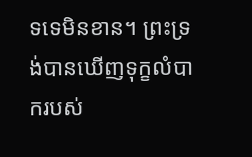ទទេមិនខាន។ ព្រះទ្រង់បានឃើញទុក្ខលំបាករបស់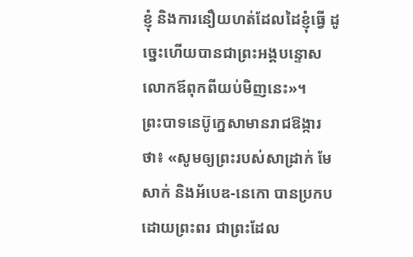ខ្ញុំ និងការនឿយហត់ដែលដៃខ្ញុំធ្វើ ដូច្នេះហើយបានជាព្រះអង្គបន្ទោសលោកឪពុកពីយប់មិញនេះ»។
ព្រះបាទនេប៊ូក្នេសាមានរាជឱង្ការថា៖ «សូមឲ្យព្រះរបស់សាដ្រាក់ មែសាក់ និងអ័បេឌ-នេកោ បានប្រកបដោយព្រះពរ ជាព្រះដែល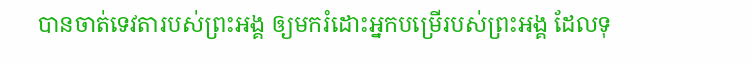បានចាត់ទេវតារបស់ព្រះអង្គ ឲ្យមករំដោះអ្នកបម្រើរបស់ព្រះអង្គ ដែលទុ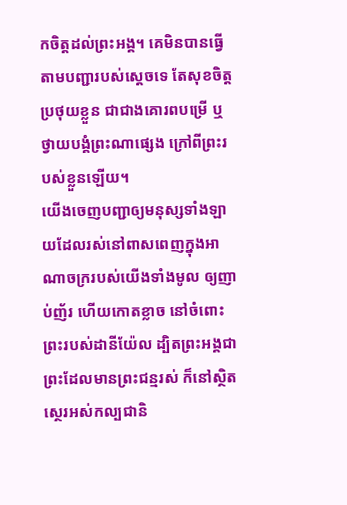កចិត្តដល់ព្រះអង្គ។ គេមិនបានធ្វើតាមបញ្ជារបស់ស្តេចទេ តែសុខចិត្តប្រថុយខ្លួន ជាជាងគោរពបម្រើ ឬថ្វាយបង្គំព្រះណាផ្សេង ក្រៅពីព្រះរបស់ខ្លួនឡើយ។
យើងចេញបញ្ជាឲ្យមនុស្សទាំងឡាយដែលរស់នៅពាសពេញក្នុងអាណាចក្ររបស់យើងទាំងមូល ឲ្យញាប់ញ័រ ហើយកោតខ្លាច នៅចំពោះព្រះរបស់ដានីយ៉ែល ដ្បិតព្រះអង្គជាព្រះដែលមានព្រះជន្មរស់ ក៏នៅស្ថិតស្ថេរអស់កល្បជានិ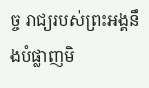ច្ច រាជ្យរបស់ព្រះអង្គនឹងបំផ្លាញមិ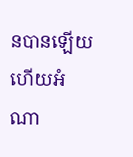នបានឡើយ ហើយអំណា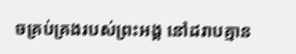ចគ្រប់គ្រងរបស់ព្រះអង្គ នៅដរាបគ្មាន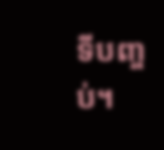ទីបញ្ចប់។